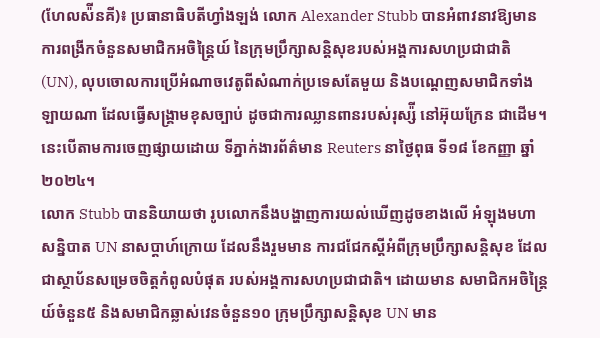(ហែលស៉ីនគី)៖ ប្រធានាធិបតីហ្វាំងឡង់ លោក Alexander Stubb បានអំពាវនាវឱ្យមានការពង្រីកចំនួនសមាជិកអចិន្រ្តៃយ៍ នៃក្រុមប្រឹក្សាសន្តិសុខរបស់អង្គការសហប្រជាជាតិ (UN), លុបចោលការប្រើអំណាចវេតូពីសំណាក់ប្រទេសតែមួយ និងបណ្តេញសមាជិកទាំងឡាយណា ដែលធ្វើសង្រ្គាមខុសច្បាប់ ដូចជាការឈ្លានពានរបស់រុស្ស៉ី នៅអ៊ុយក្រែន ជាដើម។ នេះបើតាមការចេញផ្សាយដោយ ទីភ្នាក់ងារព័ត៌មាន Reuters នាថ្ងៃពុធ ទី១៨ ខែកញ្ញា ឆ្នាំ២០២៤។
លោក Stubb បាននិយាយថា រូបលោកនឹងបង្ហាញការយល់ឃើញដូចខាងលើ អំឡុងមហាសន្និបាត UN នាសប្តាហ៍ក្រោយ ដែលនឹងរួមមាន ការជជែកស្តីអំពីក្រុមប្រឹក្សាសន្តិសុខ ដែលជាស្ថាប័នសម្រេចចិត្តកំពូលបំផុត របស់អង្គការសហប្រជាជាតិ។ ដោយមាន សមាជិកអចិន្រ្តៃយ៍ចំនួន៥ និងសមាជិកឆ្លាស់វេនចំនួន១០ ក្រុមប្រឹក្សាសន្តិសុខ UN មាន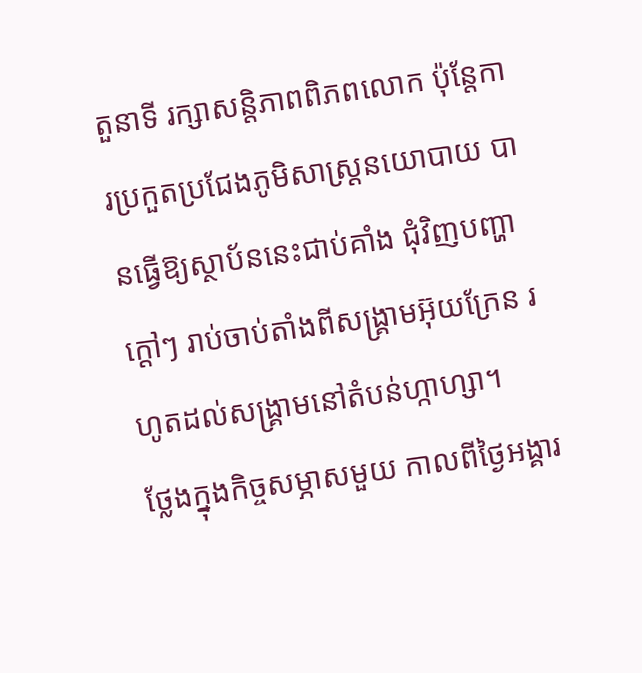តួនាទី រក្សាសន្តិភាពពិភពលោក ប៉ុន្តែការប្រកួតប្រជែងភូមិសាស្រ្តនយោបាយ បានធ្វើឱ្យស្ថាប័ននេះជាប់គាំង ជុំវិញបញ្ហាក្តៅៗ រាប់ចាប់តាំងពីសង្រ្គាមអ៊ុយក្រែន រហូតដល់សង្រ្គាមនៅតំបន់ហ្កាហ្សា។
ថ្លែងក្នុងកិច្ចសម្ភាសមួយ កាលពីថ្ងៃអង្គារ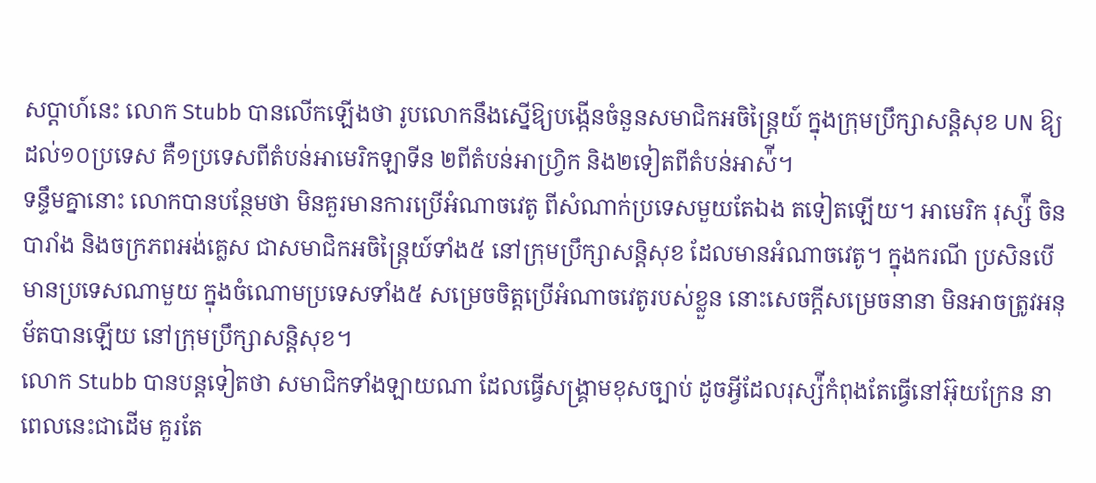សប្តាហ៍នេះ លោក Stubb បានលើកឡើងថា រូបលោកនឹងស្នើឱ្យបង្កើនចំនួនសមាជិកអចិន្រ្តៃយ៍ ក្នុងក្រុមប្រឹក្សាសន្តិសុខ UN ឱ្យដល់១០ប្រទេស គឺ១ប្រទេសពីតំបន់អាមេរិកឡាទីន ២ពីតំបន់អាហ្រ្វិក និង២ទៀតពីតំបន់អាស៉ី។
ទន្ទឹមគ្នានោះ លោកបានបន្ថែមថា មិនគួរមានការប្រើអំណាចវេតូ ពីសំណាក់ប្រទេសមួយតែឯង តទៀតឡើយ។ អាមេរិក រុស្ស៉ី ចិន បារាំង និងចក្រភពអង់គ្លេស ជាសមាជិកអចិន្រ្តៃយ៍ទាំង៥ នៅក្រុមប្រឹក្សាសន្តិសុខ ដែលមានអំណាចវេតូ។ ក្នុងករណី ប្រសិនបើមានប្រទេសណាមួយ ក្នុងចំណោមប្រទេសទាំង៥ សម្រេចចិត្តប្រើអំណាចវេតូរបស់ខ្លួន នោះសេចក្តីសម្រេចនានា មិនអាចត្រូវអនុម័តបានឡើយ នៅក្រុមប្រឹក្សាសន្តិសុខ។
លោក Stubb បានបន្តទៀតថា សមាជិកទាំងឡាយណា ដែលធ្វើសង្រ្គាមខុសច្បាប់ ដូចអ្វីដែលរុស្ស៉ីកំពុងតែធ្វើនៅអ៊ុយក្រែន នាពេលនេះជាដើម គួរតែ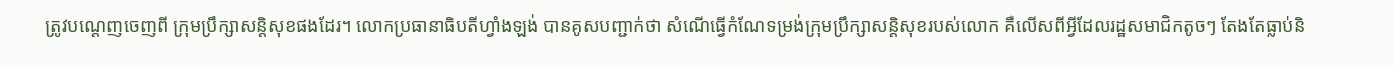ត្រូវបណ្តេញចេញពី ក្រុមប្រឹក្សាសន្តិសុខផងដែរ។ លោកប្រធានាធិបតីហ្វាំងឡង់ បានគូសបញ្ជាក់ថា សំណើធ្វើកំណែទម្រង់ក្រុមប្រឹក្សាសន្តិសុខរបស់លោក គឺលើសពីអ្វីដែលរដ្ឋសមាជិកតូចៗ តែងតែធ្លាប់និ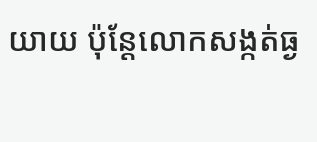យាយ ប៉ុន្តែលោកសង្កត់ធ្ង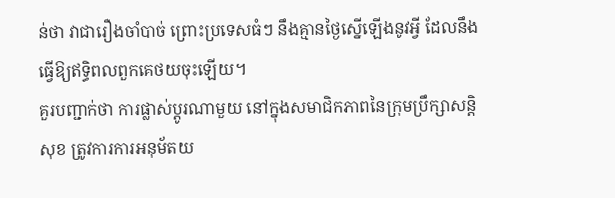ន់ថា វាជារឿងចាំបាច់ ព្រោះប្រទេសធំៗ នឹងគ្មានថ្ងៃស្នើឡើងនូវអ្វី ដែលនឹងធ្វើឱ្យឥទ្ធិពលពួកគេថយចុះឡើយ។
គួរបញ្ជាក់ថា ការផ្លាស់ប្តូរណាមួយ នៅក្នុងសមាជិកភាពនៃក្រុមប្រឹក្សាសន្តិសុខ ត្រូវការការអនុម័តយ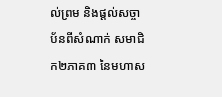ល់ព្រម និងផ្តល់សច្ចាប័នពីសំណាក់ សមាជិក២ភាគ៣ នៃមហាស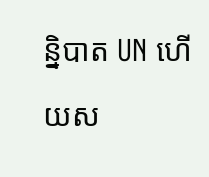ន្និបាត UN ហើយស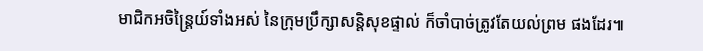មាជិកអចិន្រ្តៃយ៍ទាំងអស់ នៃក្រុមប្រឹក្សាសន្តិសុខផ្ទាល់ ក៏ចាំបាច់ត្រូវតែយល់ព្រម ផងដែរ៕